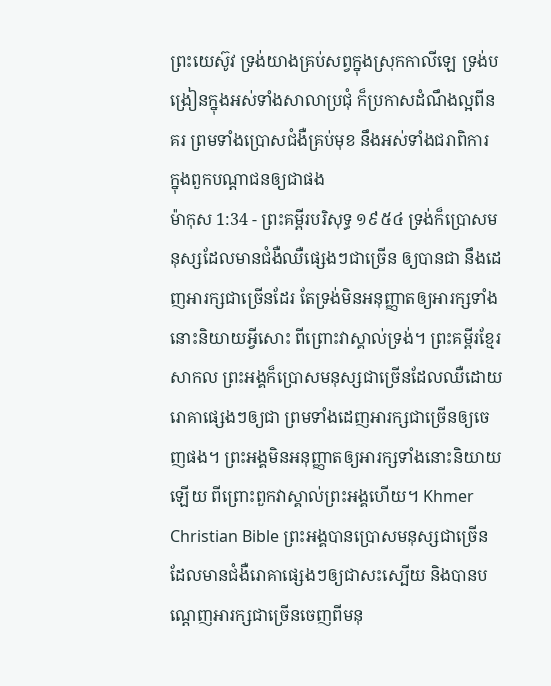ព្រះយេស៊ូវ ទ្រង់យាងគ្រប់សព្វក្នុងស្រុកកាលីឡេ ទ្រង់បង្រៀនក្នុងអស់ទាំងសាលាប្រជុំ ក៏ប្រកាសដំណឹងល្អពីនគរ ព្រមទាំងប្រោសជំងឺគ្រប់មុខ នឹងអស់ទាំងជរាពិការ ក្នុងពួកបណ្តាជនឲ្យជាផង
ម៉ាកុស 1:34 - ព្រះគម្ពីរបរិសុទ្ធ ១៩៥៤ ទ្រង់ក៏ប្រោសមនុស្សដែលមានជំងឺឈឺផ្សេងៗជាច្រើន ឲ្យបានជា នឹងដេញអារក្សជាច្រើនដែរ តែទ្រង់មិនអនុញ្ញាតឲ្យអារក្សទាំងនោះនិយាយអ្វីសោះ ពីព្រោះវាស្គាល់ទ្រង់។ ព្រះគម្ពីរខ្មែរសាកល ព្រះអង្គក៏ប្រោសមនុស្សជាច្រើនដែលឈឺដោយរោគាផ្សេងៗឲ្យជា ព្រមទាំងដេញអារក្សជាច្រើនឲ្យចេញផង។ ព្រះអង្គមិនអនុញ្ញាតឲ្យអារក្សទាំងនោះនិយាយឡើយ ពីព្រោះពួកវាស្គាល់ព្រះអង្គហើយ។ Khmer Christian Bible ព្រះអង្គបានប្រោសមនុស្សជាច្រើន ដែលមានជំងឺរោគាផ្សេងៗឲ្យជាសះស្បើយ និងបានបណ្ដេញអារក្សជាច្រើនចេញពីមនុ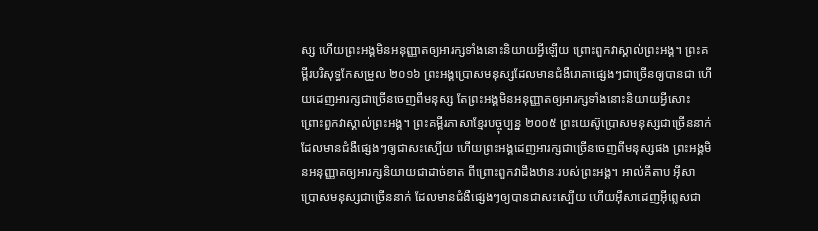ស្ស ហើយព្រះអង្គមិនអនុញ្ញាតឲ្យអារក្សទាំងនោះនិយាយអ្វីឡើយ ព្រោះពួកវាស្គាល់ព្រះអង្គ។ ព្រះគម្ពីរបរិសុទ្ធកែសម្រួល ២០១៦ ព្រះអង្គប្រោសមនុស្សដែលមានជំងឺរោគាផ្សេងៗជាច្រើនឲ្យបានជា ហើយដេញអារក្សជាច្រើនចេញពីមនុស្ស តែព្រះអង្គមិនអនុញ្ញាតឲ្យអារក្សទាំងនោះនិយាយអ្វីសោះ ព្រោះពួកវាស្គាល់ព្រះអង្គ។ ព្រះគម្ពីរភាសាខ្មែរបច្ចុប្បន្ន ២០០៥ ព្រះយេស៊ូប្រោសមនុស្សជាច្រើននាក់ ដែលមានជំងឺផ្សេងៗឲ្យជាសះស្បើយ ហើយព្រះអង្គដេញអារក្សជាច្រើនចេញពីមនុស្សផង ព្រះអង្គមិនអនុញ្ញាតឲ្យអារក្សនិយាយជាដាច់ខាត ពីព្រោះពួកវាដឹងឋានៈរបស់ព្រះអង្គ។ អាល់គីតាប អ៊ីសាប្រោសមនុស្សជាច្រើននាក់ ដែលមានជំងឺផ្សេងៗឲ្យបានជាសះស្បើយ ហើយអ៊ីសាដេញអ៊ីព្លេសជា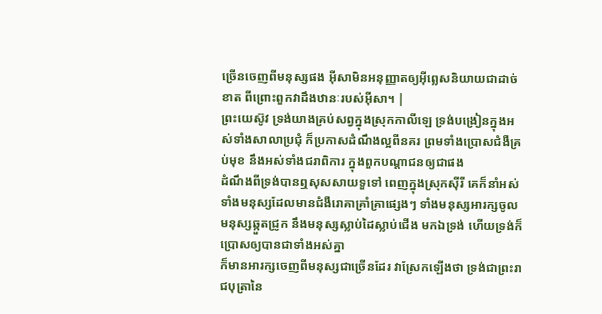ច្រើនចេញពីមនុស្សផង អ៊ីសាមិនអនុញ្ញាតឲ្យអ៊ីព្លេសនិយាយជាដាច់ខាត ពីព្រោះពួកវាដឹងឋានៈរបស់អ៊ីសា។ |
ព្រះយេស៊ូវ ទ្រង់យាងគ្រប់សព្វក្នុងស្រុកកាលីឡេ ទ្រង់បង្រៀនក្នុងអស់ទាំងសាលាប្រជុំ ក៏ប្រកាសដំណឹងល្អពីនគរ ព្រមទាំងប្រោសជំងឺគ្រប់មុខ នឹងអស់ទាំងជរាពិការ ក្នុងពួកបណ្តាជនឲ្យជាផង
ដំណឹងពីទ្រង់បានឮសុសសាយទួទៅ ពេញក្នុងស្រុកស៊ីរី គេក៏នាំអស់ទាំងមនុស្សដែលមានជំងឺរោគាគ្រាំគ្រាផ្សេងៗ ទាំងមនុស្សអារក្សចូល មនុស្សឆ្កួតជ្រូក នឹងមនុស្សស្លាប់ដៃស្លាប់ជើង មកឯទ្រង់ ហើយទ្រង់ក៏ប្រោសឲ្យបានជាទាំងអស់គ្នា
ក៏មានអារក្សចេញពីមនុស្សជាច្រើនដែរ វាស្រែកឡើងថា ទ្រង់ជាព្រះរាជបុត្រានៃ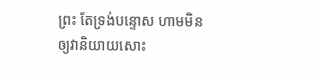ព្រះ តែទ្រង់បន្ទោស ហាមមិនឲ្យវានិយាយសោះ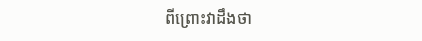ពីព្រោះវាដឹងថា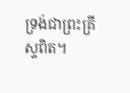ទ្រង់ជាព្រះគ្រីស្ទពិត។